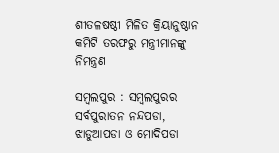ଶୀତଳଷଷ୍ଠୀ ମିଳିତ କ୍ରିୟାନୁଷ୍ଠାନ କମିଟି ତରଫରୁ ମନ୍ତ୍ରୀମାନଙ୍କୁ ନିମନ୍ତ୍ରଣ

ସମ୍ବଲପୁର : ସମ୍ବଲପୁରର ସର୍ବପୁରାତନ ନନ୍ଦପଡା, ଝାଡୁଆପଡା ଓ ମୋଦିପଡା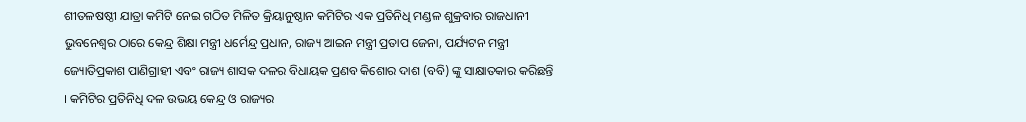ଶୀତଳଷଷ୍ଠୀ ଯାତ୍ରା କମିଟି ନେଇ ଗଠିତ ମିଳିତ କ୍ରିୟାନୁଷ୍ଠାନ କମିଟିର ଏକ ପ୍ରତିନିଧି ମଣ୍ଡଳ ଶୁକ୍ରବାର ରାଜଧାନୀ ଭୁବନେଶ୍ୱର ଠାରେ କେନ୍ଦ୍ର ଶିକ୍ଷା ମନ୍ତ୍ରୀ ଧର୍ମେନ୍ଦ୍ର ପ୍ରଧାନ, ରାଜ୍ୟ ଆଇନ ମନ୍ତ୍ରୀ ପ୍ରତାପ ଜେନା, ପର୍ଯ୍ୟଟନ ମନ୍ତ୍ରୀ ଜ୍ୟୋତିପ୍ରକାଶ ପାଣିଗ୍ରାହୀ ଏବଂ ରାଜ୍ୟ ଶାସକ ଦଳର ବିଧାୟକ ପ୍ରଣବ କିଶୋର ଦାଶ (ବବି) ଙ୍କୁ ସାକ୍ଷାତକାର କରିଛନ୍ତି । କମିଟିର ପ୍ରତିନିଧି ଦଳ ଉଭୟ କେନ୍ଦ୍ର ଓ ରାଜ୍ୟର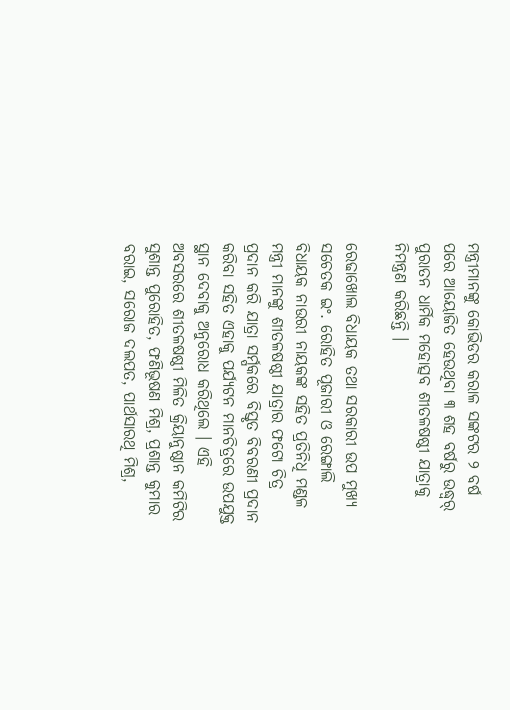ମନ୍ତ୍ରୀମାନଙ୍କୁ କୋଭିଡର କରାଳ ସଙ୍କଟର ୨ ବର୍ଷ ପରେ ଆୟୋଜିତ ହେଉଥିବା ୩ ଶହ ବର୍ଷରୁ ଉଦ୍ଧ୍ୱର୍ ପୁରାତନ ଧାର୍ମିକ ମହୋତ୍ସବ ଶୀତଳଷଷ୍ଠୀ ଯାତ୍ରାକୁ ନିମନ୍ତ୍ରଣ କରିଛନ୍ତି ।

ରେଢାଖୋଲ ବିଧାୟକ ତଥା ସରକାରୀ ଉପ ମୁଖ୍ୟ ସଚେତକ ଇଂ. ରୋହିତ ପୂଜାରୀ ଓ ରେଙ୍ଗାଲି ବିଧାୟକ ନାଉରୀ ନାୟକଙ୍କ ସହିତ ପ୍ରତିନିଧି ମଣ୍ଡଳ ମନ୍ତ୍ରୀ ମାନଙ୍କୁ ଶୀତଳଷଷ୍ଠୀ ଯାତ୍ରାର ଫଟୋ ଚିତ୍ର ପ୍ରଦାନ କରି ଯାତ୍ରା ସର୍ମ୍ପକରେ ବିସ୍ତୃତ ବିବରଣୀ ପ୍ରଦାନ କରିବା ସହିତ ଏହାକୁ ପର୍ଯ୍ୟଟନ ମାନଚିତ୍ରରେ ଉପଯୁକ୍ତ ସ୍ଥାନ ଦେବାକୁ ଅନୁରୋଧ କରିଥିଲେ । ଏହି ଅବସରରେ ଶୀତଳଷଷ୍ଠୀ ମିଳିତ କ୍ରିୟାନୁଷ୍ଠାନ କମିଟିର ସୁଶାନ୍ତ ପୁରୋହିତ, ଫଣିଭୂଷଣ ମିଶ୍ର, ପ୍ରଶାନ୍ତ କୁମାର ବରାଇ, ସରୋଜ ଦଲପତ, ପାର୍ଥସାରଥି ମିଶ୍ର,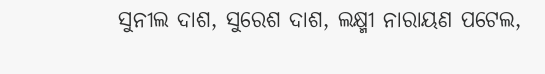ସୁନୀଲ ଦାଶ, ସୁରେଶ ଦାଶ, ଲକ୍ଷ୍ମୀ ନାରାୟଣ ପଟେଲ,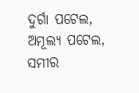ଦୁର୍ଗା ପଟେଲ, ଅମୂଲ୍ୟ ପଟେଲ, ସମୀର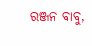ରଞ୍ଜନ ବାବୁ,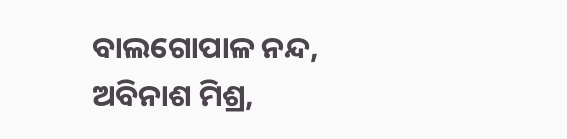ବାଲଗୋପାଳ ନନ୍ଦ, ଅବିନାଶ ମିଶ୍ର,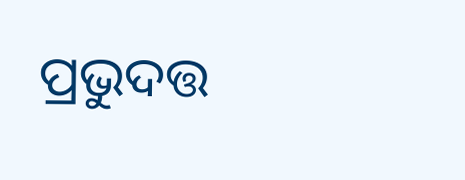ପ୍ରଭୁଦତ୍ତ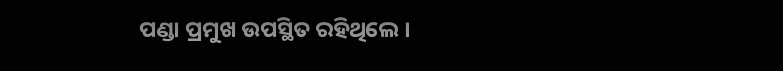ପଣ୍ଡା ପ୍ରମୁଖ ଉପସ୍ଥିତ ରହିଥିଲେ ।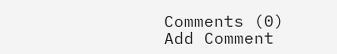Comments (0)
Add Comment